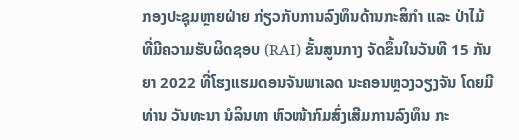ກອງປະຊຸມຫຼາຍຝ່າຍ ກ່ຽວກັບການລົງທຶນດ້ານກະສິກຳ ແລະ ປ່າໄມ້ ທີ່ມີຄວາມຮັບຜິດຊອບ (RAI) ຂັ້ນສູນກາງ ຈັດຂຶ້ນໃນວັນທີ 15 ກັນຍາ 2022 ທີ່ໂຮງແຮມດອນຈັນພາເລດ ນະຄອນຫຼວງວຽງຈັນ ໂດຍມີທ່ານ ວັນທະນາ ນໍລິນທາ ຫົວໜ້າກົມສົ່ງເສີມການລົງທຶນ ກະ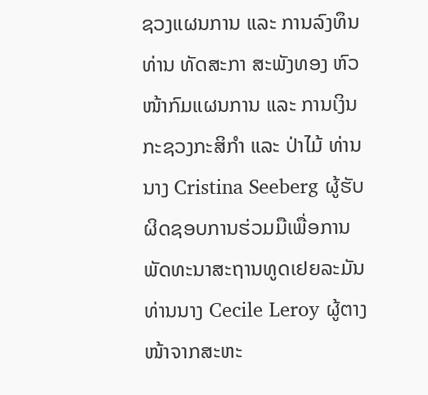ຊວງແຜນການ ແລະ ການລົງທຶນ ທ່ານ ທັດສະກາ ສະພັງທອງ ຫົວໜ້າກົມແຜນການ ແລະ ການເງິນ ກະຊວງກະສິກຳ ແລະ ປ່າໄມ້ ທ່ານນາງ Cristina Seeberg ຜູ້ຮັບຜິດຊອບການຮ່ວມມືເພື່ອການພັດທະນາສະຖານທູດເຢຍລະມັນ ທ່ານນາງ Cecile Leroy ຜູ້ຕາງໜ້າຈາກສະຫະ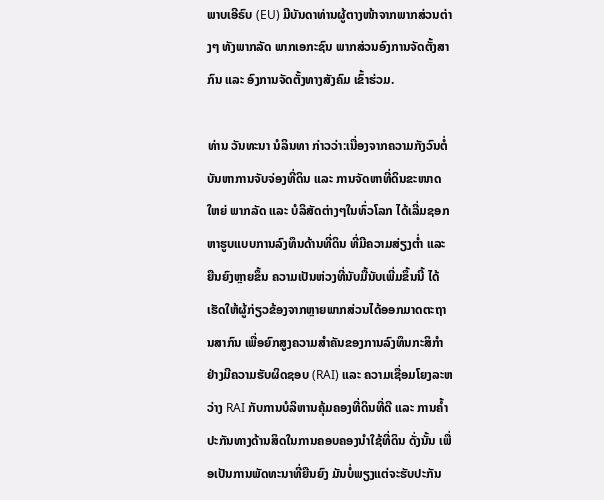ພາບເອີຣົບ (EU) ມີບັນດາທ່ານຜູ້ຕາງໜ້າຈາກພາກສ່ວນຕ່າງໆ ທັງພາກລັດ ພາກເອກະຊົນ ພາກສ່ວນອົງການຈັດຕັ້ງສາກົນ ແລະ ອົງການຈັດຕັ້ງທາງສັງຄົມ ເຂົ້າຮ່ວມ.

ທ່ານ ວັນທະນາ ນໍລິນທາ ກ່າວວ່າ:ເນື່ອງຈາກຄວາມກັງວົນຕໍ່ບັນຫາການຈັບຈ່ອງທີ່ດິນ ແລະ ການຈັດຫາທີ່ດິນຂະໜາດໃຫຍ່ ພາກລັດ ແລະ ບໍລິສັດຕ່າງໆໃນທົ່ວໂລກ ໄດ້ເລີ່ມຊອກຫາຮູບແບບການລົງທຶນດ້ານທີ່ດິນ ທີ່ມີຄວາມສ່ຽງຕ່ຳ ແລະ ຍືນຍົງຫຼາຍຂຶ້ນ ຄວາມເປັນຫ່ວງທີ່ນັບມື້ນັບເພີ່ມຂຶ້ນນີ້ ໄດ້ເຮັດໃຫ້ຜູ້ກ່ຽວຂ້ອງຈາກຫຼາຍພາກສ່ວນໄດ້ອອກມາດຕະຖານສາກົນ ເພື່ອຍົກສູງຄວາມສຳຄັນຂອງການລົງທຶນກະສິກຳຢ່າງມີຄວາມຮັບຜິດຊອບ (RAI) ແລະ ຄວາມເຊື່ອມໂຍງລະຫວ່າງ RAI ກັບການບໍລິຫານຄຸ້ມຄອງທີ່ດິນທີ່ດີ ແລະ ການຄໍ້າປະກັນທາງດ້ານສິດໃນການຄອບຄອງນໍາໃຊ້ທີ່ດິນ ດັ່ງນັ້ນ ເພື່ອເປັນການພັດທະນາທີ່ຍືນຍົງ ມັນບໍ່ພຽງແຕ່ຈະຮັບປະກັນ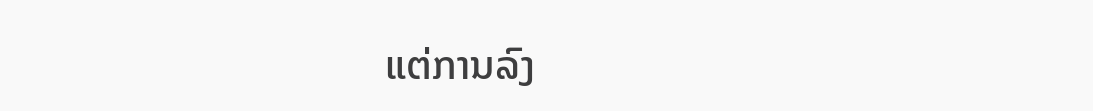ແຕ່ການລົງ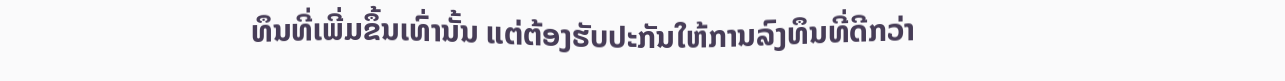ທຶນທີ່ເພີ່ມຂຶ້ນເທົ່ານັ້ນ ແຕ່ຕ້ອງຮັບປະກັນໃຫ້ການລົງທຶນທີ່ດີກວ່າ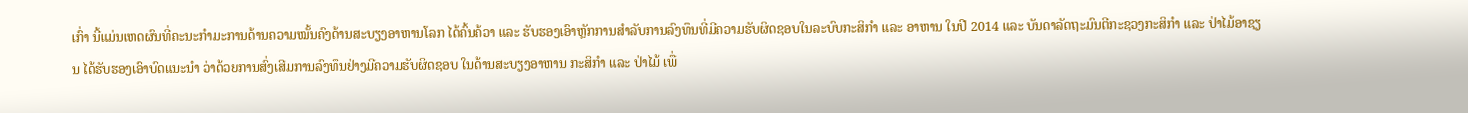ເກົ່າ ນີ້ແມ່ນເຫດຜົນທີ່ຄະນະກຳມະການດ້ານຄວາມໝັ້ນຄົງດ້ານສະບຽງອາຫານໂລກ ໄດ້ຄົ້ນຄ້ວາ ແລະ ຮັບຮອງເອົາຫຼັກການສຳລັບການລົງທຶນທີ່ມີຄວາມຮັບຜິດຊອບໃນລະບົບກະສິກຳ ແລະ ອາຫານ ໃນປີ 2014 ແລະ ບັນດາລັດຖະມົນຕີກະຊວງກະສິກໍາ ແລະ ປ່າໄມ້ອາຊຽນ ໄດ້ຮັບຮອງເອົາບົດແນະນໍາ ວ່າດ້ວຍການສົ່ງເສີມການລົງທຶນຢ່າງມີຄວາມຮັບຜິດຊອບ ໃນດ້ານສະບຽງອາຫານ ກະສິກຳ ແລະ ປ່າໄມ້ ເພື່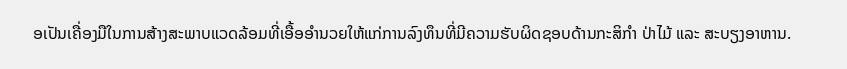ອເປັນເຄື່ອງມືໃນການສ້າງສະພາບແວດລ້ອມທີ່ເອື້ອອໍານວຍໃຫ້ແກ່ການລົງທຶນທີ່ມີຄວາມຮັບຜິດຊອບດ້ານກະສິກຳ ປ່າໄມ້ ແລະ ສະບຽງອາຫານ.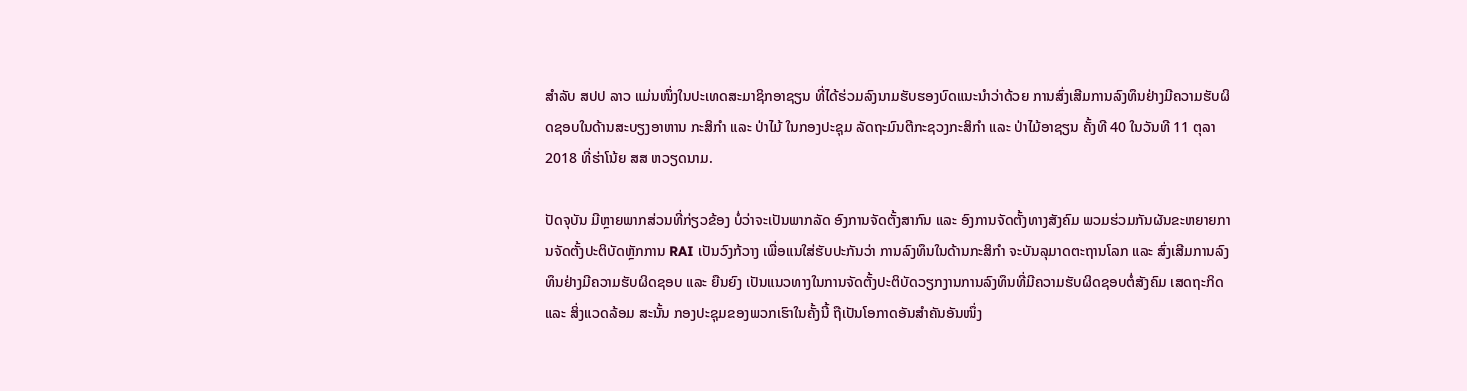ສໍາລັບ ສປປ ລາວ ແມ່ນໜຶ່ງໃນປະເທດສະມາຊິກອາຊຽນ ທີ່ໄດ້ຮ່ວມລົງນາມຮັບຮອງບົດແນະນໍາວ່າດ້ວຍ ການສົ່ງເສີມການລົງທຶນຢ່າງມີຄວາມຮັບຜິດຊອບໃນດ້ານສະບຽງອາຫານ ກະສິກຳ ແລະ ປ່າໄມ້ ໃນກອງປະຊຸມ ລັດຖະມົນຕີກະຊວງກະສິກໍາ ແລະ ປ່າໄມ້ອາຊຽນ ຄັ້ງທີ 40 ໃນວັນທີ 11 ຕຸລາ 2018 ທີ່ຮ່າໂນ້ຍ ສສ ຫວຽດນາມ.

ປັດຈຸບັນ ມີຫຼາຍພາກສ່ວນທີ່ກ່ຽວຂ້ອງ ບໍ່ວ່າຈະເປັນພາກລັດ ອົງການຈັດຕັ້ງສາກົນ ແລະ ອົງການຈັດຕັ້ງທາງສັງຄົມ ພວມຮ່ວມກັນຜັນຂະຫຍາຍການຈັດຕັ້ງປະຕິບັດຫຼັກການ RAI ເປັນວົງກ້ວາງ ເພື່ອແນໃສ່ຮັບປະກັນວ່າ ການລົງທຶນໃນດ້ານກະສິກຳ ຈະບັນລຸມາດຕະຖານໂລກ ແລະ ສົ່ງເສີມການລົງທຶນຢ່າງມີຄວາມຮັບຜິດຊອບ ແລະ ຍືນຍົງ ເປັນແນວທາງໃນການຈັດຕັ້ງປະຕິບັດວຽກງານການລົງທຶນທີ່ມີຄວາມຮັບຜິດຊອບຕໍ່ສັງຄົມ ເສດຖະກິດ ແລະ ສິ່ງແວດລ້ອມ ສະນັ້ນ ກອງປະຊຸມຂອງພວກເຮົາໃນຄັ້ງນີ້ ຖືເປັນໂອກາດອັນສໍາຄັນອັນໜຶ່ງ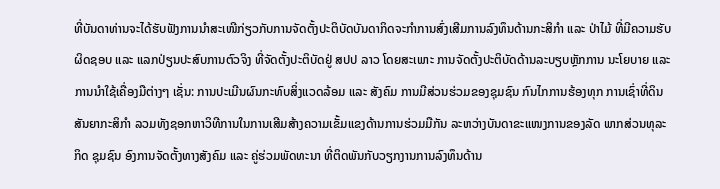ທີ່ບັນດາທ່ານຈະໄດ້ຮັບຟັງການນໍາສະເໜີກ່ຽວກັບການຈັດຕັ້ງປະຕິບັດບັນດາກິດຈະກຳການສົ່ງເສີມການລົງທຶນດ້ານກະສິກໍາ ແລະ ປ່າໄມ້ ທີ່ມີຄວາມຮັບຜິດຊອບ ແລະ ແລກປ່ຽນປະສົບການຕົວຈິງ ທີ່ຈັດຕັ້ງປະຕິບັດຢູ່ ສປປ ລາວ ໂດຍສະເພາະ ການຈັດຕັ້ງປະຕິບັດດ້ານລະບຽບຫຼັກການ ນະໂຍບາຍ ແລະ ການນໍາໃຊ້ເຄື່ອງມືຕ່າງໆ ເຊັ່ນ: ການປະເມີນຜົນກະທົບສິ່ງແວດລ້ອມ ແລະ ສັງຄົມ ການມີສ່ວນຮ່ວມຂອງຊຸມຊົນ ກົນໄກການຮ້ອງທຸກ ການເຊົ່າທີ່ດິນ ສັນຍາກະສິກຳ ລວມທັງຊອກຫາວິທີການໃນການເສີມສ້າງຄວາມເຂັ້ມແຂງດ້ານການຮ່ວມມືກັນ ລະຫວ່າງບັນດາຂະແໜງການຂອງລັດ ພາກສ່ວນທຸລະກິດ ຊຸມຊົນ ອົງການຈັດຕັ້ງທາງສັງຄົມ ແລະ ຄູ່ຮ່ວມພັດທະນາ ທີ່ຕິດພັນກັບວຽກງານການລົງທຶນດ້ານ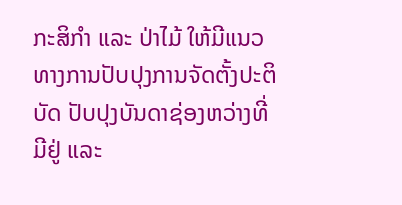ກະສິກຳ ແລະ ປ່າໄມ້ ໃຫ້ມີແນວທາງການປັບປຸງການຈັດຕັ້ງປະຕິບັດ ປັບປຸງບັນດາຊ່ອງຫວ່າງທີ່ມີຢູ່ ແລະ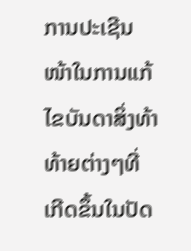ການປະເຊີນໜ້າໃນການແກ້ໄຂບັນດາສິ່ງທ້າທ້າຍຕ່າງໆທີ່ເກີດຂຶ້ນໃນປັດ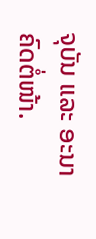ຈຸບັນ ແລະ ອະນາຄົດຕໍ່ໜ້າ.